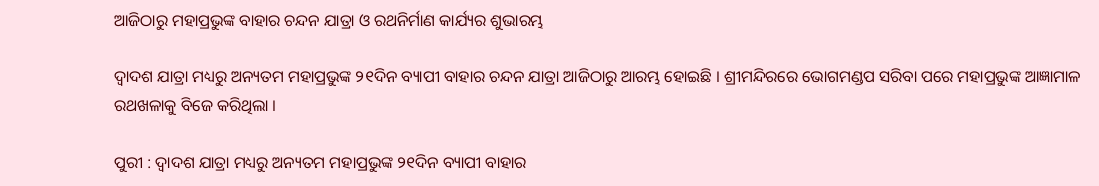ଆଜିଠାରୁ ମହାପ୍ରଭୁଙ୍କ ବାହାର ଚନ୍ଦନ ଯାତ୍ରା ଓ ରଥନିର୍ମାଣ କାର୍ଯ୍ୟର ଶୁଭାରମ୍ଭ

ଦ୍ଵାଦଶ ଯାତ୍ରା ମଧ୍ୟରୁ ଅନ୍ୟତମ ମହାପ୍ରଭୁଙ୍କ ୨୧ଦିନ ବ୍ୟାପୀ ବାହାର ଚନ୍ଦନ ଯାତ୍ରା ଆଜିଠାରୁ ଆରମ୍ଭ ହୋଇଛି । ଶ୍ରୀମନ୍ଦିରରେ ଭୋଗମଣ୍ଡପ ସରିବା ପରେ ମହାପ୍ରଭୁଙ୍କ ଆଜ୍ଞାମାଳ ରଥଖଳାକୁ ବିଜେ କରିଥିଲା ।

ପୁରୀ : ଦ୍ଵାଦଶ ଯାତ୍ରା ମଧ୍ୟରୁ ଅନ୍ୟତମ ମହାପ୍ରଭୁଙ୍କ ୨୧ଦିନ ବ୍ୟାପୀ ବାହାର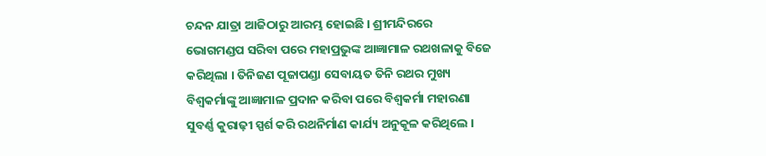ଚନ୍ଦନ ଯାତ୍ରା ଆଜିଠାରୁ ଆରମ୍ଭ ହୋଇଛି । ଶ୍ରୀମନ୍ଦିରରେ ଭୋଗମଣ୍ଡପ ସରିବା ପରେ ମହାପ୍ରଭୁଙ୍କ ଆଜ୍ଞାମାଳ ରଥଖଳାକୁ ବିଜେ କରିଥିଲା । ତିନିଜଣ ପୂଜାପଣ୍ଡା ସେବାୟତ ତିନି ରଥର ମୁଖ୍ୟ ବିଶ୍ୱକର୍ମାଙ୍କୁ ଆଜ୍ଞାମାଳ ପ୍ରଦାନ କରିବା ପରେ ବିଶ୍ୱକର୍ମା ମହାରଣା ସୁବର୍ଣ୍ଣ କୁରାଢ଼ୀ ସ୍ପର୍ଶ କରି ରଥନିର୍ମାଣ କାର୍ଯ୍ୟ ଅନୁକୂଳ କରିଥିଲେ ।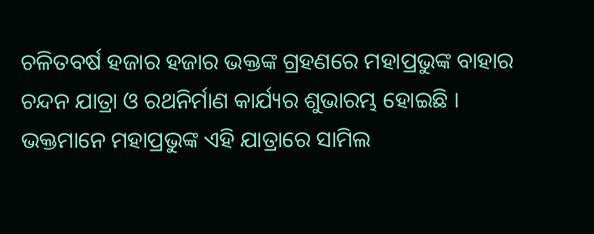ଚଳିତବର୍ଷ ହଜାର ହଜାର ଭକ୍ତଙ୍କ ଗ୍ରହଣରେ ମହାପ୍ରଭୁଙ୍କ ବାହାର ଚନ୍ଦନ ଯାତ୍ରା ଓ ରଥନିର୍ମାଣ କାର୍ଯ୍ୟର ଶୁଭାରମ୍ଭ ହୋଇଛି । ଭକ୍ତମାନେ ମହାପ୍ରଭୁଙ୍କ ଏହି ଯାତ୍ରାରେ ସାମିଲ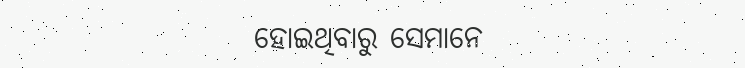ହୋଇଥିବାରୁ ସେମାନେ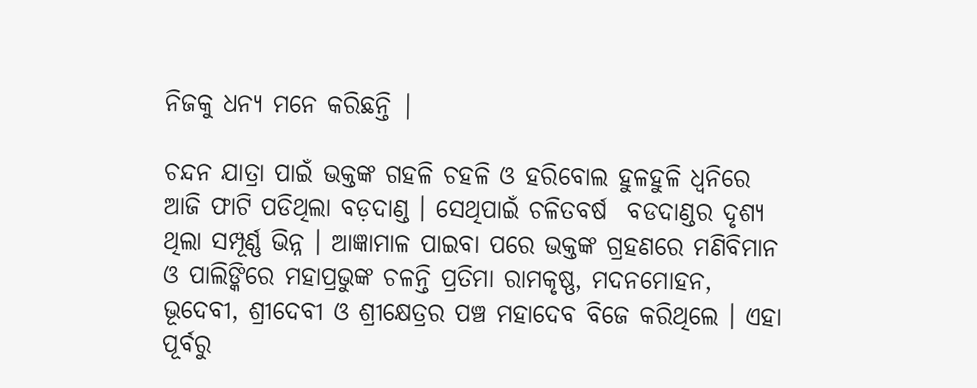ନିଜକୁ ଧନ୍ୟ ମନେ କରିଛନ୍ତି |

ଚନ୍ଦନ ଯାତ୍ରା ପାଇଁ ଭକ୍ତଙ୍କ ଗହଳି ଚହଳି ଓ ହରିବୋଲ ହୁଳହୁଳି ଧ୍ୱନିରେ ଆଜି ଫାଟି ପଡିଥିଲା ବଡ଼ଦାଣ୍ଡ । ସେଥିପାଇଁ ଚଳିତବର୍ଷ  ବଡଦାଣ୍ଡର ଦୃଶ୍ୟ ଥିଲା ସମ୍ପୂର୍ଣ୍ଣ ଭିନ୍ନ । ଆଜ୍ଞାମାଳ ପାଇବା ପରେ ଭକ୍ତଙ୍କ ଗ୍ରହଣରେ ମଣିବିମାନ ଓ ପାଲିଙ୍କିରେ ମହାପ୍ରଭୁଙ୍କ ଚଳନ୍ତି ପ୍ରତିମା ରାମକୃଷ୍ଣ, ମଦନମୋହନ, ଭୂଦେବୀ, ଶ୍ରୀଦେବୀ ଓ ଶ୍ରୀକ୍ଷେତ୍ରର ପଞ୍ଚ ମହାଦେବ ବିଜେ କରିଥିଲେ । ଏହା ପୂର୍ବରୁ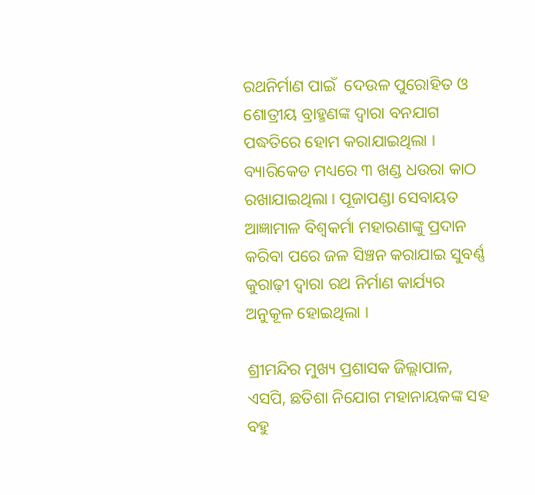ରଥନିର୍ମାଣ ପାଇଁ  ଦେଉଳ ପୁରୋହିତ ଓ  ଶୋତ୍ରୀୟ ବ୍ରାହ୍ମଣଙ୍କ ଦ୍ୱାରା ବନଯାଗ ପଦ୍ଧତିରେ ହୋମ କରାଯାଇଥିଲା । ବ୍ୟାରିକେଡ ମଧ୍ୟରେ ୩ ଖଣ୍ଡ ଧଉରା କାଠ ରଖାଯାଇଥିଲା । ପୂଜାପଣ୍ଡା ସେବାୟତ ଆଜ୍ଞାମାଳ ବିଶ୍ୱକର୍ମା ମହାରଣାଙ୍କୁ ପ୍ରଦାନ  କରିବା ପରେ ଜଳ ସିଞ୍ଚନ କରାଯାଇ ସୁବର୍ଣ୍ଣ କୁରାଢ଼ୀ ଦ୍ୱାରା ରଥ ନିର୍ମାଣ କାର୍ଯ୍ୟର ଅନୁକୂଳ ହୋଇଥିଲା ।

ଶ୍ରୀମନ୍ଦିର ମୁଖ୍ୟ ପ୍ରଶାସକ ଜିଲ୍ଲାପାଳ, ଏସପି, ଛତିଶା ନିଯୋଗ ମହାନାୟକଙ୍କ ସହ ବହୁ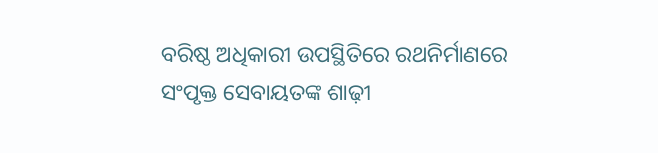ବରିଷ୍ଠ ଅଧିକାରୀ ଉପସ୍ଥିତିରେ ରଥନିର୍ମାଣରେ ସଂପୃକ୍ତ ସେବାୟତଙ୍କ ଶାଢ଼ୀ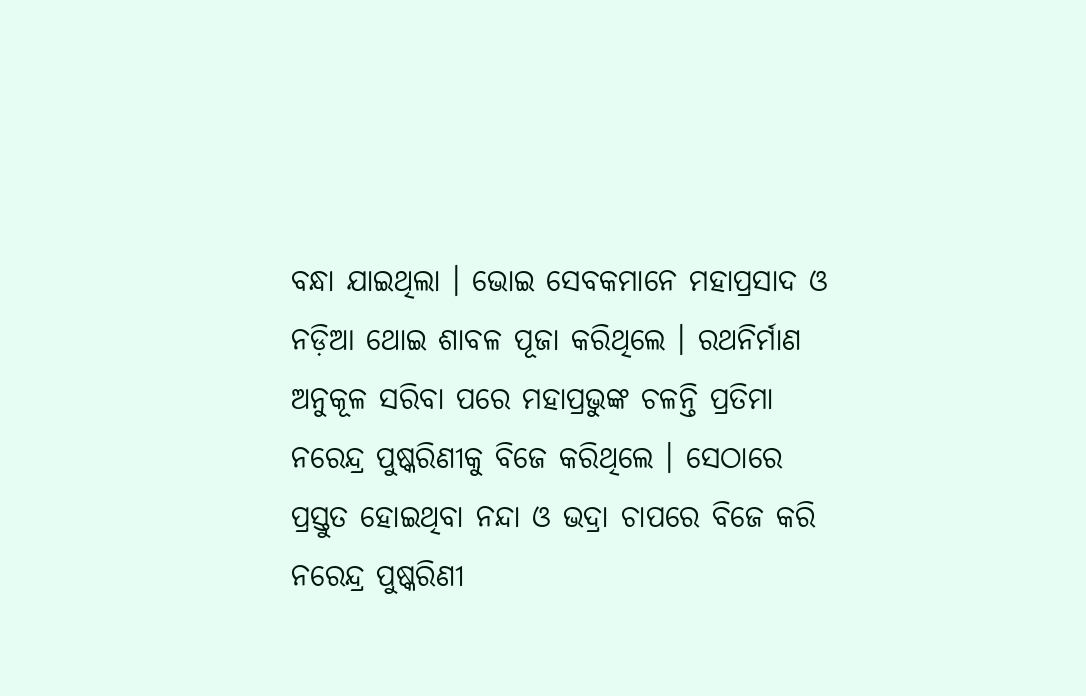ବନ୍ଧା ଯାଇଥିଲା । ଭୋଇ ସେବକମାନେ ମହାପ୍ରସାଦ ଓ ନଡ଼ିଆ ଥୋଇ ଶାବଳ ପୂଜା କରିଥିଲେ । ରଥନିର୍ମାଣ ଅନୁକୂଳ ସରିବା ପରେ ମହାପ୍ରଭୁଙ୍କ ଚଳନ୍ତି ପ୍ରତିମା ନରେନ୍ଦ୍ର ପୁଷ୍କରିଣୀକୁ ବିଜେ କରିଥିଲେ । ସେଠାରେ ପ୍ରସ୍ତୁତ ହୋଇଥିବା ନନ୍ଦା ଓ ଭଦ୍ରା ଚାପରେ ବିଜେ କରି ନରେନ୍ଦ୍ର ପୁଷ୍କରିଣୀ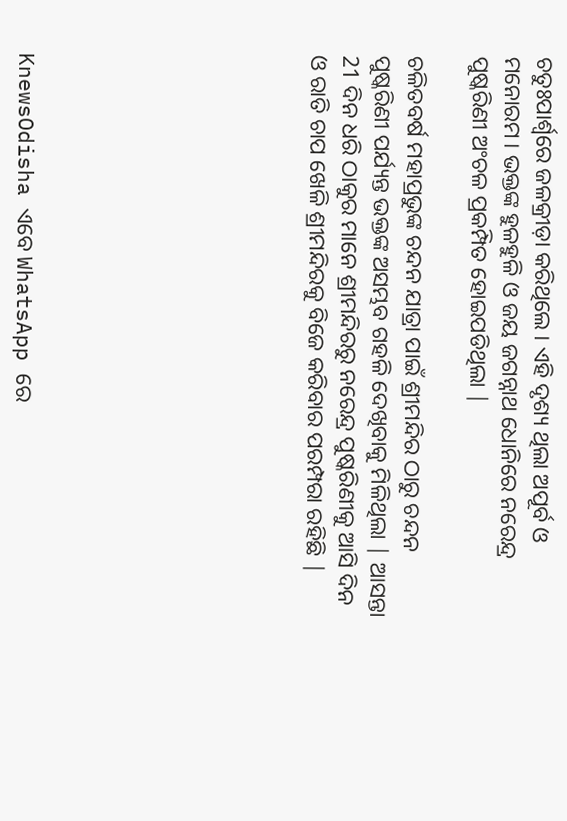ଚତୁଃପାର୍ଶ୍ଵରେ ଜଳକ୍ରୀଡ଼ା କରିଥିଲେ । ଏହି ଦୃଶ୍ୟ ଥିଲା ଅପୂର୍ବ ଓ ମନୋରମ । ଭକ୍ତଙ୍କ ହୁଳହୁଳି ଓ ଜୟ ଜଗନ୍ନାଥ ଧୋନିରେ ନରେନ୍ଦ୍ର ପୁଷ୍କରିଣୀ ଅଂଚଳ ପ୍ରକମ୍ପିତ ହୋଇପଡିଥିଲା |

ଚଳିତବର୍ଷ ମହାପ୍ରଭୁଙ୍କ ଚନ୍ଦନ ଯାତ୍ରା ପାଇଁ ଶ୍ରୀମନ୍ଦିର ଠାରୁ ଚନ୍ଦନ ପୁଷ୍କରିଣୀ ପର୍ଯ୍ୟନ୍ତ ଭକ୍ତଙ୍କ ଅସମ୍ଭବ ଗହଳି ଦେଖିବାକୁ ମିଳିଥିଲା | ଆସନ୍ତା 21 ଦିନ ଧରି ଠାକୁର ମାନେ ଶ୍ରୀମନ୍ଦିରରୁ ନରେନ୍ଦ୍ର ପୁଷ୍କରିଣୀକୁ ଆସି ଦିନ ଓ ରାତି ଚାପ ଖେଳି ଶ୍ରୀମନ୍ଦିରକୁ ବିଜେ କରିବାର ପରମ୍ପରା ରହିଛି |








KnewsOdisha ଏବେ WhatsApp ରେ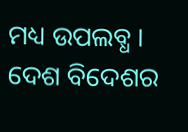ମଧ୍ୟ ଉପଲବ୍ଧ । ଦେଶ ବିଦେଶର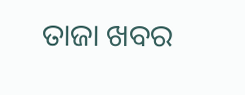ତାଜା ଖବର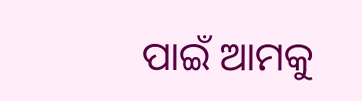ପାଇଁ ଆମକୁ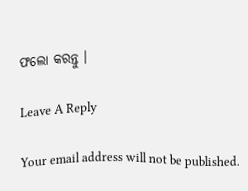ଫଲୋ କରନ୍ତୁ ।

Leave A Reply

Your email address will not be published.